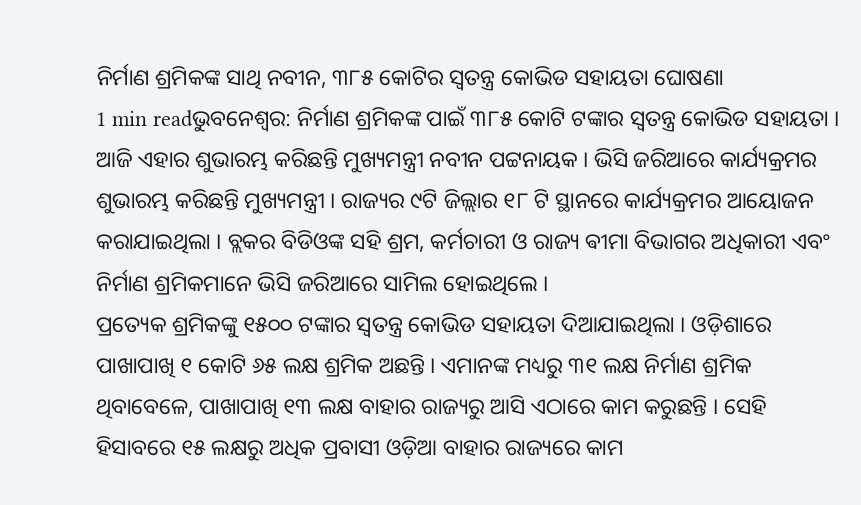ନିର୍ମାଣ ଶ୍ରମିକଙ୍କ ସାଥି ନବୀନ, ୩୮୫ କୋଟିର ସ୍ଵତନ୍ତ୍ର କୋଭିଡ ସହାୟତା ଘୋଷଣା
1 min readଭୁବନେଶ୍ୱର: ନିର୍ମାଣ ଶ୍ରମିକଙ୍କ ପାଇଁ ୩୮୫ କୋଟି ଟଙ୍କାର ସ୍ଵତନ୍ତ୍ର କୋଭିଡ ସହାୟତା । ଆଜି ଏହାର ଶୁଭାରମ୍ଭ କରିଛନ୍ତି ମୁଖ୍ୟମନ୍ତ୍ରୀ ନବୀନ ପଟ୍ଟନାୟକ । ଭିସି ଜରିଆରେ କାର୍ଯ୍ୟକ୍ରମର ଶୁଭାରମ୍ଭ କରିଛନ୍ତି ମୁଖ୍ୟମନ୍ତ୍ରୀ । ରାଜ୍ୟର ୯ଟି ଜିଲ୍ଲାର ୧୮ ଟି ସ୍ଥାନରେ କାର୍ଯ୍ୟକ୍ରମର ଆୟୋଜନ କରାଯାଇଥିଲା । ବ୍ଲକର ବିଡିଓଙ୍କ ସହି ଶ୍ରମ, କର୍ମଚାରୀ ଓ ରାଜ୍ୟ ଵୀମା ବିଭାଗର ଅଧିକାରୀ ଏବଂ ନିର୍ମାଣ ଶ୍ରମିକମାନେ ଭିସି ଜରିଆରେ ସାମିଲ ହୋଇଥିଲେ ।
ପ୍ରତ୍ୟେକ ଶ୍ରମିକଙ୍କୁ ୧୫୦୦ ଟଙ୍କାର ସ୍ଵତନ୍ତ୍ର କୋଭିଡ ସହାୟତା ଦିଆଯାଇଥିଲା । ଓଡ଼ିଶାରେ ପାଖାପାଖି ୧ କୋଟି ୬୫ ଲକ୍ଷ ଶ୍ରମିକ ଅଛନ୍ତି । ଏମାନଙ୍କ ମଧ୍ୟରୁ ୩୧ ଲକ୍ଷ ନିର୍ମାଣ ଶ୍ରମିକ ଥିବାବେଳେ, ପାଖାପାଖି ୧୩ ଲକ୍ଷ ବାହାର ରାଜ୍ୟରୁ ଆସି ଏଠାରେ କାମ କରୁଛନ୍ତି । ସେହି ହିସାବରେ ୧୫ ଲକ୍ଷରୁ ଅଧିକ ପ୍ରବାସୀ ଓଡ଼ିଆ ବାହାର ରାଜ୍ୟରେ କାମ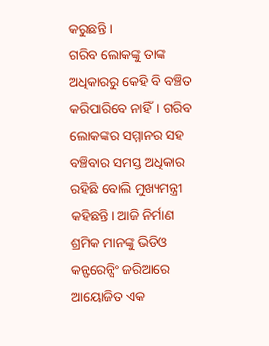କରୁଛନ୍ତି ।
ଗରିବ ଲୋକଙ୍କୁ ତାଙ୍କ ଅଧିକାରରୁ କେହି ବି ବଞ୍ଚିତ କରିପାରିବେ ନାହିଁ। ଗରିବ ଲୋକଙ୍କର ସମ୍ମାନର ସହ ବଞ୍ଚିବାର ସମସ୍ତ ଅଧିକାର ରହିଛି ବୋଲି ମୁଖ୍ୟମନ୍ତ୍ରୀ କହିଛନ୍ତି। ଆଜି ନିର୍ମାଣ ଶ୍ରମିକ ମାନଙ୍କୁ ଭିଡିଓ କନ୍ଫରେନ୍ସିଂ ଜରିଆରେ ଆୟୋଜିତ ଏକ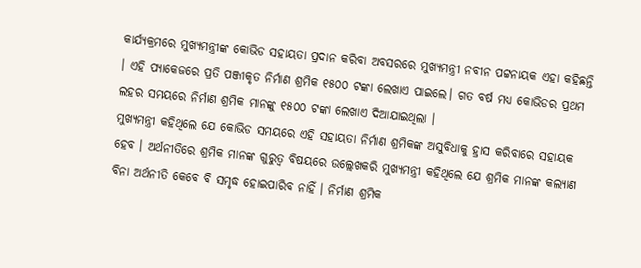କାର୍ଯ୍ୟକ୍ରମରେ ମୁଖ୍ୟମନ୍ତ୍ରୀଙ୍କ କୋଭିଡ ସହାୟତା ପ୍ରଦାନ କରିବା ଅବସରରେ ମୁଖ୍ୟମନ୍ତ୍ରୀ ନବୀନ ପଟ୍ଟନାୟକ ଏହା କହିଛନ୍ତି । ଏହି ପ୍ୟାକେଜରେ ପ୍ରତି ପଞ୍ଜୀକୃତ ନିର୍ମାଣ ଶ୍ରମିକ ୧୫୦୦ ଟଙ୍କା ଲେଖାଏ ପାଇଲେ। ଗତ ବର୍ଷ ମଧ୍ୟ କୋଭିଡର ପ୍ରଥମ ଲହର ସମୟରେ ନିର୍ମାଣ ଶ୍ରମିକ ମାନଙ୍କୁ ୧୫୦୦ ଟଙ୍କା ଲେଖାଏ ଦିଆଯାଇଥିଲା ।
ମୁଖ୍ୟମନ୍ତ୍ରୀ କହିଥିଲେ ଯେ କୋଭିଡ ସମୟରେ ଏହି ସହାୟତା ନିର୍ମାଣ ଶ୍ରମିକଙ୍କ ଅସୁବିଧାକୁ ହ୍ରାସ କରିବାରେ ସହାୟକ ହେବ । ଅର୍ଥନୀତିରେ ଶ୍ରମିକ ମାନଙ୍କ ଗୁରୁତ୍ବ ବିଷୟରେ ଉଲ୍ଲେଖକରି ମୁଖ୍ୟମନ୍ତ୍ରୀ କହିଥିଲେ ଯେ ଶ୍ରମିକ ମାନଙ୍କ କଲ୍ୟାଣ ବିନା ଅର୍ଥନୀତି କେବେ ବି ସମୃଦ୍ଧ ହୋଇପାରିବ ନାହିଁ । ନିର୍ମାଣ ଶ୍ରମିକ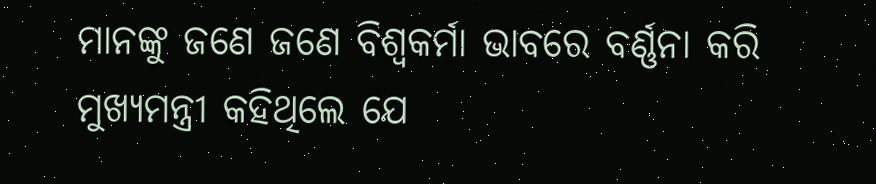ମାନଙ୍କୁ ଜଣେ ଜଣେ ବିଶ୍ବକର୍ମା ଭାବରେ ବର୍ଣ୍ଣନା କରି ମୁଖ୍ୟମନ୍ତ୍ରୀ କହିଥିଲେ ଯେ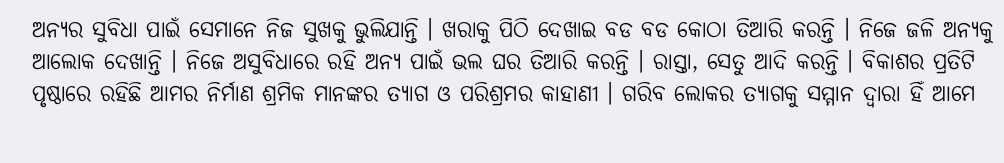ଅନ୍ୟର ସୁବିଧା ପାଇଁ ସେମାନେ ନିଜ ସୁଖକୁ ଭୁଲିଯାନ୍ତି । ଖରାକୁ ପିଠି ଦେଖାଇ ବଡ ବଡ କୋଠା ତିଆରି କରନ୍ତି । ନିଜେ ଜଳି ଅନ୍ୟକୁ ଆଲୋକ ଦେଖାନ୍ତି । ନିଜେ ଅସୁବିଧାରେ ରହି ଅନ୍ୟ ପାଇଁ ଭଲ ଘର ତିଆରି କରନ୍ତି । ରାସ୍ତା, ସେତୁ ଆଦି କରନ୍ତି । ବିକାଶର ପ୍ରତିଟି ପୃଷ୍ଠାରେ ରହିଛି ଆମର ନିର୍ମାଣ ଶ୍ରମିକ ମାନଙ୍କର ତ୍ୟାଗ ଓ ପରିଶ୍ରମର କାହାଣୀ । ଗରିବ ଲୋକର ତ୍ୟାଗକୁ ସମ୍ମାନ ଦ୍ବାରା ହିଁ ଆମେ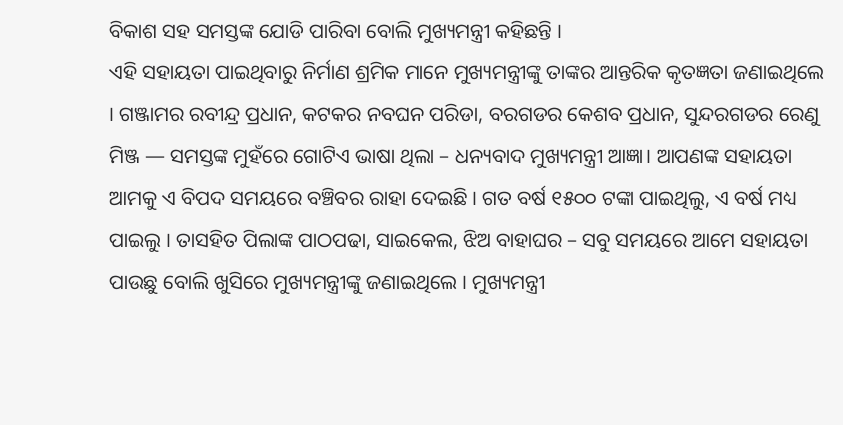ବିକାଶ ସହ ସମସ୍ତଙ୍କ ଯୋଡି ପାରିବା ବୋଲି ମୁଖ୍ୟମନ୍ତ୍ରୀ କହିଛନ୍ତି ।
ଏହି ସହାୟତା ପାଇଥିବାରୁ ନିର୍ମାଣ ଶ୍ରମିକ ମାନେ ମୁଖ୍ୟମନ୍ତ୍ରୀଙ୍କୁ ତାଙ୍କର ଆନ୍ତରିକ କୃତଜ୍ଞତା ଜଣାଇଥିଲେ । ଗଞ୍ଜାମର ରବୀନ୍ଦ୍ର ପ୍ରଧାନ, କଟକର ନବଘନ ପରିଡା, ବରଗଡର କେଶବ ପ୍ରଧାନ, ସୁନ୍ଦରଗଡର ରେଣୁ ମିଞ୍ଜ — ସମସ୍ତଙ୍କ ମୁହଁରେ ଗୋଟିଏ ଭାଷା ଥିଲା – ଧନ୍ୟବାଦ ମୁଖ୍ୟମନ୍ତ୍ରୀ ଆଜ୍ଞା। ଆପଣଙ୍କ ସହାୟତା ଆମକୁ ଏ ବିପଦ ସମୟରେ ବଞ୍ଚିବର ରାହା ଦେଇଛି । ଗତ ବର୍ଷ ୧୫୦୦ ଟଙ୍କା ପାଇଥିଲୁ, ଏ ବର୍ଷ ମଧ୍ୟ ପାଇଲୁ । ତାସହିତ ପିଲାଙ୍କ ପାଠପଢା, ସାଇକେଲ, ଝିଅ ବାହାଘର – ସବୁ ସମୟରେ ଆମେ ସହାୟତା ପାଉଛୁ ବୋଲି ଖୁସିରେ ମୁଖ୍ୟମନ୍ତ୍ରୀଙ୍କୁ ଜଣାଇଥିଲେ । ମୁଖ୍ୟମନ୍ତ୍ରୀ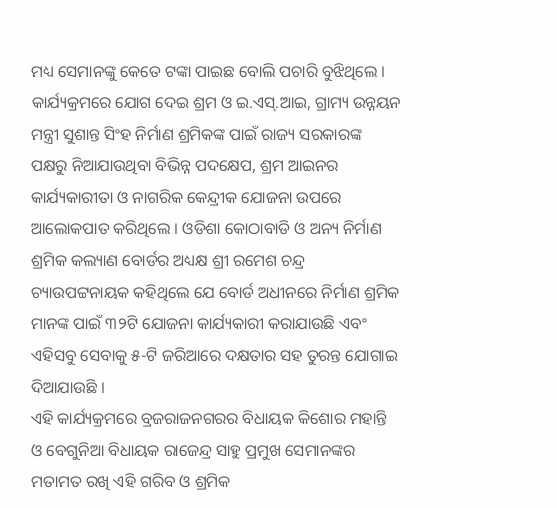ମଧ୍ୟ ସେମାନଙ୍କୁ କେତେ ଟଙ୍କା ପାଇଛ ବୋଲି ପଚାରି ବୁଝିଥିଲେ ।
କାର୍ଯ୍ୟକ୍ରମରେ ଯୋଗ ଦେଇ ଶ୍ରମ ଓ ଇ.ଏସ୍.ଆଇ, ଗ୍ରାମ୍ୟ ଉନ୍ନୟନ ମନ୍ତ୍ରୀ ସୁଶାନ୍ତ ସିଂହ ନିର୍ମାଣ ଶ୍ରମିକଙ୍କ ପାଇଁ ରାଜ୍ୟ ସରକାରଙ୍କ ପକ୍ଷରୁ ନିଆଯାଉଥିବା ବିଭିନ୍ନ ପଦକ୍ଷେପ, ଶ୍ରମ ଆଇନର କାର୍ଯ୍ୟକାରୀତା ଓ ନାଗରିକ କେନ୍ଦ୍ରୀକ ଯୋଜନା ଉପରେ ଆଲୋକପାତ କରିଥିଲେ । ଓଡିଶା କୋଠାବାଡି ଓ ଅନ୍ୟ ନିର୍ମାଣ ଶ୍ରମିକ କଲ୍ୟାଣ ବୋର୍ଡର ଅଧ୍ୟକ୍ଷ ଶ୍ରୀ ରମେଶ ଚନ୍ଦ୍ର ଚ୍ୟାଉପଟ୍ଟନାୟକ କହିଥିଲେ ଯେ ବୋର୍ଡ ଅଧୀନରେ ନିର୍ମାଣ ଶ୍ରମିକ ମାନଙ୍କ ପାଇଁ ୩୨ଟି ଯୋଜନା କାର୍ଯ୍ୟକାରୀ କରାଯାଉଛି ଏବଂ ଏହିସବୁ ସେବାକୁ ୫-ଟି ଜରିଆରେ ଦକ୍ଷତାର ସହ ତୁରନ୍ତ ଯୋଗାଇ ଦିଆଯାଉଛି ।
ଏହି କାର୍ଯ୍ୟକ୍ରମରେ ବ୍ରଜରାଜନଗରର ବିଧାୟକ କିଶୋର ମହାନ୍ତି ଓ ବେଗୁନିଆ ବିଧାୟକ ରାଜେନ୍ଦ୍ର ସାହୁ ପ୍ରମୁଖ ସେମାନଙ୍କର ମତାମତ ରଖି ଏହି ଗରିବ ଓ ଶ୍ରମିକ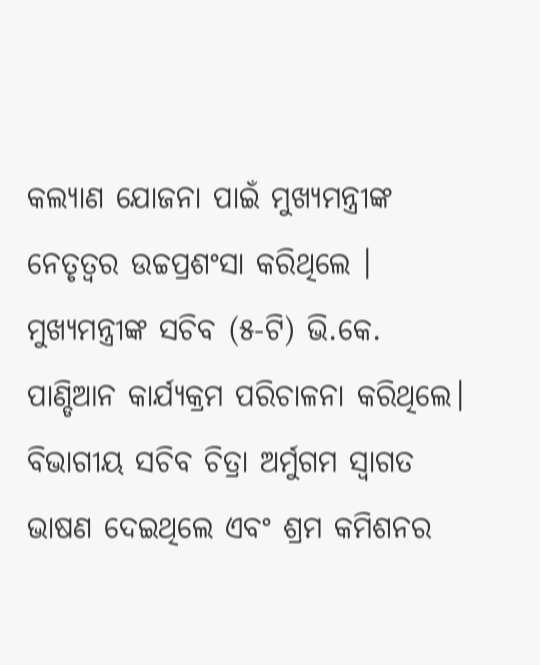କଲ୍ୟାଣ ଯୋଜନା ପାଇଁ ମୁଖ୍ୟମନ୍ତ୍ରୀଙ୍କ ନେତୃତ୍ବର ଉଚ୍ଚପ୍ରଶଂସା କରିଥିଲେ । ମୁଖ୍ୟମନ୍ତ୍ରୀଙ୍କ ସଚିବ (୫-ଟି) ଭି.କେ. ପାଣ୍ଡିଆନ କାର୍ଯ୍ୟକ୍ରମ ପରିଚାଳନା କରିଥିଲେ। ବିଭାଗୀୟ ସଚିବ ଚିତ୍ରା ଅର୍ମୁଗମ ସ୍ବାଗତ ଭାଷଣ ଦେଇଥିଲେ ଏବଂ ଶ୍ରମ କମିଶନର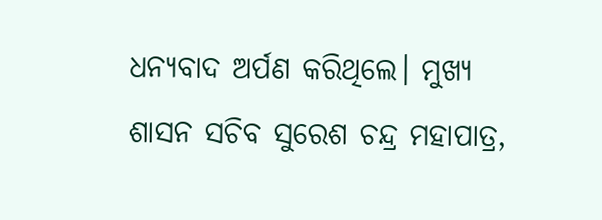ଧନ୍ୟବାଦ ଅର୍ପଣ କରିଥିଲେ। ମୁଖ୍ୟ ଶାସନ ସଚିବ ସୁରେଶ ଚନ୍ଦ୍ର ମହାପାତ୍ର,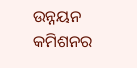ଉନ୍ନୟନ କମିଶନର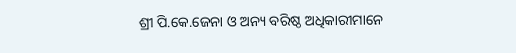ଶ୍ରୀ ପି.କେ.ଜେନା ଓ ଅନ୍ୟ ବରିଷ୍ଠ ଅଧିକାରୀମାନେ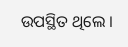ଉପସ୍ଥିତ ଥିଲେ ।